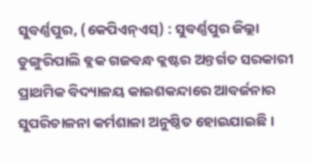ସୁବର୍ଣ୍ଣପୁର, (କେପିଏନ୍ଏସ୍) : ସୁବର୍ଣ୍ଣପୁର ଜିଲ୍ଲା ଡୁଙ୍ଗୁରିପାଲି ବ୍ଲକ ଗଜବନ୍ଧ କ୍ଲଷ୍ଟର ଅନ୍ତର୍ଗତ ସରକାରୀ ପ୍ରାଥମିକ ବିଦ୍ୟାଳୟ କାଇଶକନ୍ଦାରେ ଆବର୍ଜନାର ସୁପରିଚାଳନା କର୍ମଶାଳା ଅନୁଷ୍ଠିତ ହୋଇଯାଇଛି ।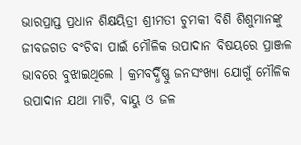ଭାରପ୍ରାପ୍ତ ପ୍ରଧାନ ଶିକ୍ଷୟିତ୍ରୀ ଶ୍ରୀମତୀ ଚୁମକୀ ବିଶି ଶିଶୁମାନଙ୍କୁ ଜୀବଜଗତ ବଂଚିବା ପାଇଁ ମୌଳିକ ଉପାଦାନ ବିଷୟରେ ପ୍ରାଞ୍ଜଳ ଭାବରେ ବୁଝାଇଥିଲେ । କ୍ରମବର୍ଦ୍ଧିଷ୍ଣୁ ଜନସଂଖ୍ୟା ଯୋଗୁଁ ମୌଳିକ ଉପାଦାନ ଯଥା ମାଟି, ବାୟୁ ଓ ଜଳ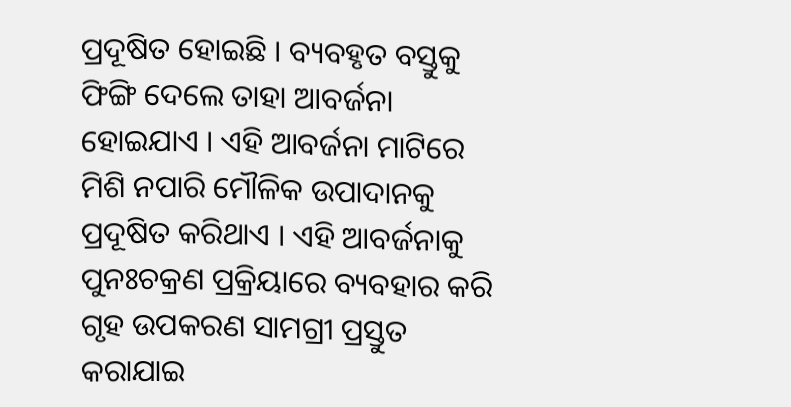ପ୍ରଦୂଷିତ ହୋଇଛି । ବ୍ୟବହୃତ ବସ୍ତୁକୁ ଫିଙ୍ଗି ଦେଲେ ତାହା ଆବର୍ଜନା ହୋଇଯାଏ । ଏହି ଆବର୍ଜନା ମାଟିରେ ମିଶି ନପାରି ମୌଳିକ ଉପାଦାନକୁ ପ୍ରଦୂଷିତ କରିଥାଏ । ଏହି ଆବର୍ଜନାକୁ ପୁନଃଚକ୍ରଣ ପ୍ରକ୍ରିୟାରେ ବ୍ୟବହାର କରି ଗୃହ ଉପକରଣ ସାମଗ୍ରୀ ପ୍ରସ୍ତୁତ କରାଯାଇ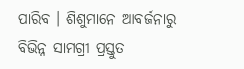ପାରିବ । ଶିଶୁମାନେ ଆବର୍ଜନାରୁ ବିଭିନ୍ନ ସାମଗ୍ରୀ ପ୍ରସ୍ତୁତ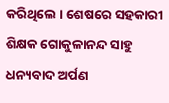କରିଥିଲେ । ଶେଷରେ ସହକାରୀ ଶିକ୍ଷକ ଗୋକୁଳାନନ୍ଦ ସାହୁ ଧନ୍ୟବାଦ ଅର୍ପଣ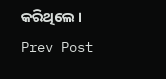କରିଥିଲେ ।
Prev Post